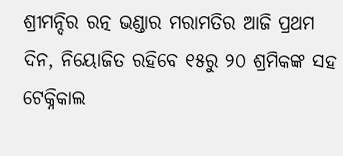ଶ୍ରୀମନ୍ଦିର ରତ୍ନ ଭଣ୍ଡାର ମରାମତିର ଆଜି ପ୍ରଥମ ଦିନ, ନିୟୋଜିତ ରହିବେ ୧୫ରୁ ୨୦ ଶ୍ରମିକଙ୍କ ସହ ଟେକ୍ନିକାଲ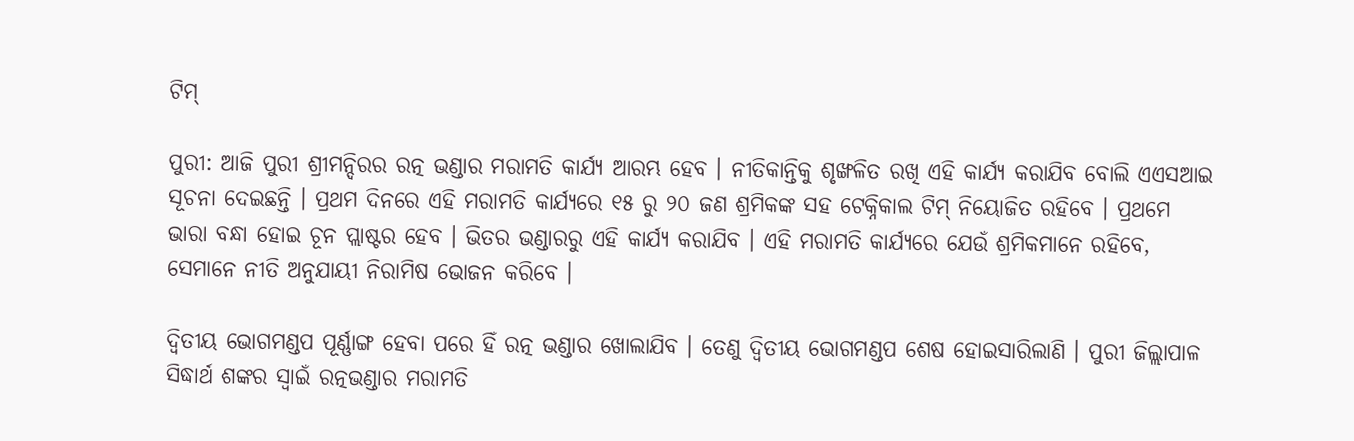ଟିମ୍

ପୁରୀ: ଆଜି ପୁରୀ ଶ୍ରୀମନ୍ଦିରର ରତ୍ନ ଭଣ୍ଡାର ମରାମତି କାର୍ଯ୍ୟ ଆରମ୍ଭ ହେବ । ନୀତିକାନ୍ତିକୁ ଶୃଙ୍ଖଳିତ ରଖି ଏହି କାର୍ଯ୍ୟ କରାଯିବ ବୋଲି ଏଏସଆଇ ସୂଚନା ଦେଇଛନ୍ତି । ପ୍ରଥମ ଦିନରେ ଏହି ମରାମତି କାର୍ଯ୍ୟରେ ୧୫ ରୁ ୨୦ ଜଣ ଶ୍ରମିକଙ୍କ ସହ ଟେକ୍ନିକାଲ ଟିମ୍ ନିୟୋଜିତ ରହିବେ । ପ୍ରଥମେ ଭାରା ବନ୍ଧା ହୋଇ ଚୂନ ପ୍ଲାଷ୍ଟର ହେବ । ଭିତର ଭଣ୍ଡାରରୁ ଏହି କାର୍ଯ୍ୟ କରାଯିବ । ଏହି ମରାମତି କାର୍ଯ୍ୟରେ ଯେଉଁ ଶ୍ରମିକମାନେ ରହିବେ, ସେମାନେ ନୀତି ଅନୁଯାୟୀ ନିରାମିଷ ଭୋଜନ କରିବେ ।

ଦ୍ୱିତୀୟ ଭୋଗମଣ୍ଡପ ପୂର୍ଣ୍ଣାଙ୍ଗ ହେବା ପରେ ହିଁ ରତ୍ନ ଭଣ୍ଡାର ଖୋଲାଯିବ । ତେଣୁ ଦ୍ୱିତୀୟ ଭୋଗମଣ୍ଡପ ଶେଷ ହୋଇସାରିଲାଣି । ପୁରୀ ଜିଲ୍ଲାପାଳ ସିଦ୍ଧାର୍ଥ ଶଙ୍କର ସ୍ୱାଇଁ ରତ୍ନଭଣ୍ଡାର ମରାମତି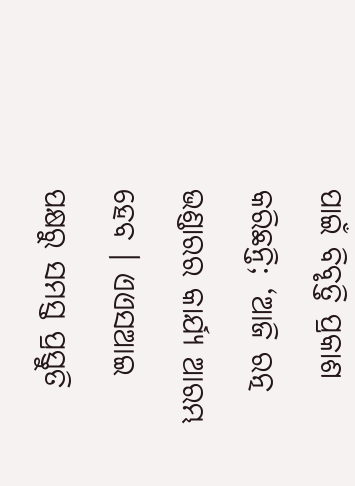ପାଇଁ ବିବୃତ୍ତି ପ୍ରକାଶ କରିଛନ୍ତି; ‘ଆଜି ରତ୍ନ ଭଣ୍ଡାରର କାର୍ଯ୍ୟ ଆରମ୍ଭ ହେବ । ଏଏସଆଇ ପକ୍ଷରୁ ସମସ୍ତ ପ୍ରସ୍ତୁତି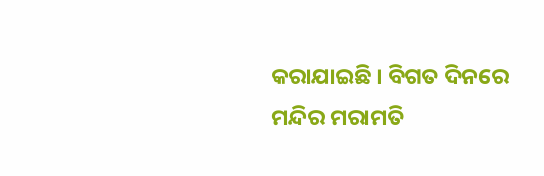କରାଯାଇଛି । ବିଗତ ଦିନରେ ମନ୍ଦିର ମରାମତି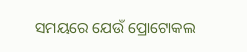ସମୟରେ ଯେଉଁ ପ୍ରୋଟୋକଲ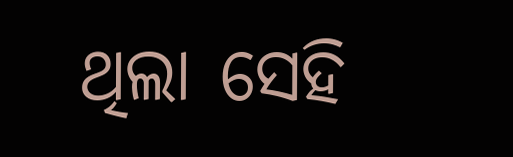ଥିଲା ସେହି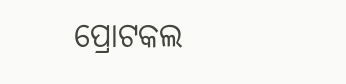ପ୍ରୋଟକଲ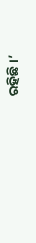ରହିଛି ।’